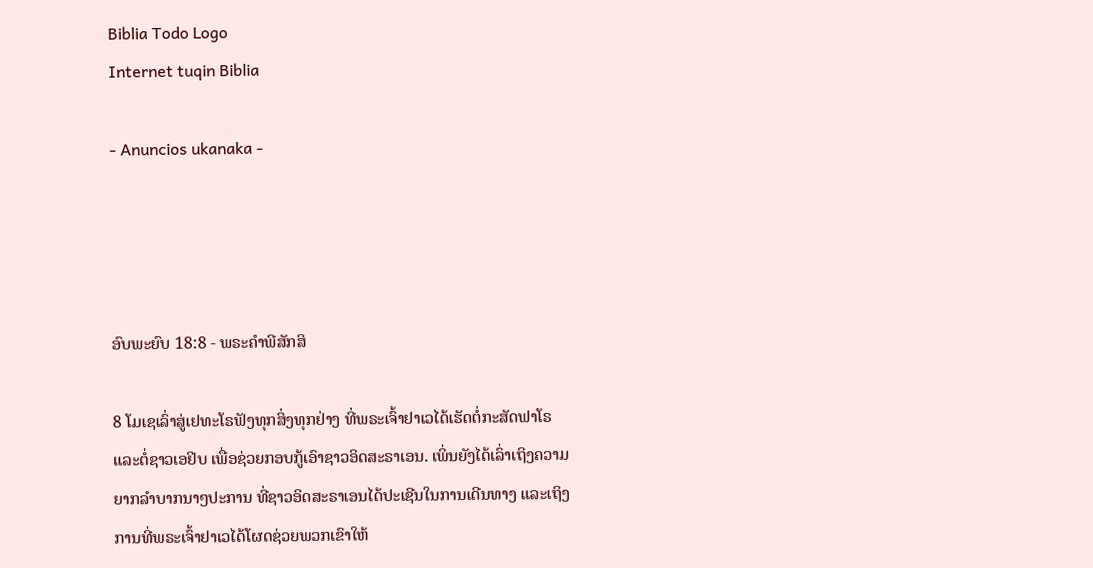Biblia Todo Logo
Internet tuqin Biblia

- Anuncios ukanaka -




ອົບພະຍົບ 18:8 - ພຣະຄຳພີສັກສິ

8 ໂມເຊເລົ່າສູ່ເຢທະໂຣຟັງທຸກສິ່ງທຸກຢ່າງ ທີ່ພຣະເຈົ້າຢາເວໄດ້ເຮັດຕໍ່ກະສັດຟາໂຣແລະຕໍ່ຊາວເອຢິບ ເພື່ອຊ່ວຍກອບກູ້ເອົາຊາວອິດສະຣາເອນ. ເພິ່ນຍັງໄດ້ເລົ່າເຖິງຄວາມຍາກລຳບາກນາໆປະການ ທີ່ຊາວອິດສະຣາເອນໄດ້ປະເຊີນໃນການເດີນທາງ ແລະເຖິງການທີ່ພຣະເຈົ້າຢາເວໄດ້ໂຜດຊ່ວຍພວກເຂົາໃຫ້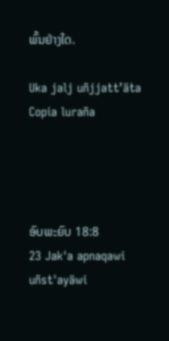ພົ້ນຢ່າງໃດ.

Uka jalj uñjjattʼäta Copia luraña




ອົບພະຍົບ 18:8
23 Jak'a apnaqawi uñst'ayäwi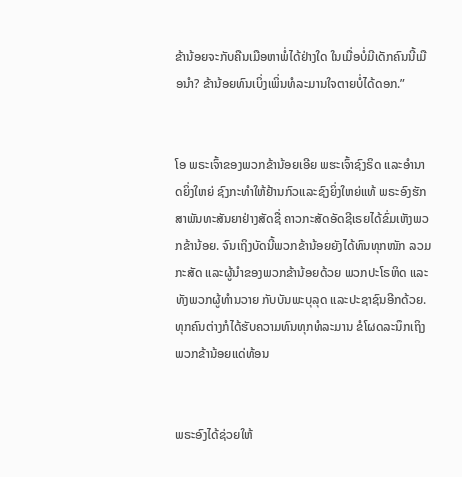ຂ້ານ້ອຍຈະກັບຄືນເມືອຫາພໍ່ໄດ້ຢ່າງໃດ ໃນເມື່ອບໍ່ມີເດັກຄົນນີ້ເມືອນຳ? ຂ້ານ້ອຍທົນເບິ່ງເພິ່ນທໍລະມານໃຈຕາຍບໍ່ໄດ້ດອກ.”


ໂອ ພຣະເຈົ້າຂອງພວກຂ້ານ້ອຍເອີຍ ພຮະເຈົ້າຊົງຣິດ ແລະອຳນາດຍິ່ງໃຫຍ່ ຊົງກະທຳໃຫ້ຢ້ານກົວແລະຊົງຍິ່ງໃຫຍ່ແທ້ ພຣະອົງຮັກສາພັນທະສັນຍາຢ່າງສັດຊື່ ຄາວກະສັດອັດຊີເຣຍໄດ້ຂົ່ມເຫັງພວກຂ້ານ້ອຍ. ຈົນເຖິງບັດນີ້ພວກຂ້ານ້ອຍຍັງໄດ້ທົນທຸກໜັກ ລວມກະສັດ ແລະຜູ້ນຳຂອງພວກຂ້ານ້ອຍດ້ວຍ ພວກປະໂຣຫິດ ແລະທັງພວກຜູ້ທຳນວາຍ ກັບບັນພະບຸລຸດ ແລະປະຊາຊົນອີກດ້ວຍ. ທຸກຄົນຕ່າງກໍໄດ້ຮັບຄວາມທົນທຸກທໍລະມານ ຂໍໂຜດລະນຶກເຖິງພວກຂ້ານ້ອຍແດ່ທ້ອນ


ພຣະອົງໄດ້ຊ່ວຍໃຫ້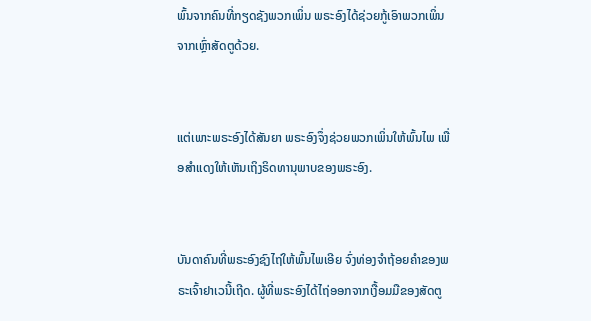ພົ້ນຈາກຄົນທີ່ກຽດຊັງພວກເພິ່ນ ພຣະອົງໄດ້ຊ່ວຍກູ້ເອົາພວກເພິ່ນຈາກເຫຼົ່າສັດຕູດ້ວຍ.


ແຕ່ເພາະພຣະອົງໄດ້ສັນຍາ ພຣະອົງຈຶ່ງຊ່ວຍພວກເພິ່ນໃຫ້ພົ້ນໄພ ເພື່ອສຳແດງໃຫ້ເຫັນເຖິງຣິດທານຸພາບຂອງພຣະອົງ.


ບັນດາຄົນທີ່ພຣະອົງຊົງໄຖ່ໃຫ້ພົ້ນໄພເອີຍ ຈົ່ງທ່ອງຈຳຖ້ອຍຄຳຂອງພຣະເຈົ້າຢາເວນີ້ເຖີດ. ຜູ້ທີ່ພຣະອົງໄດ້ໄຖ່ອອກຈາກເງື້ອມມືຂອງສັດຕູ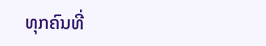ທຸກຄົນທີ່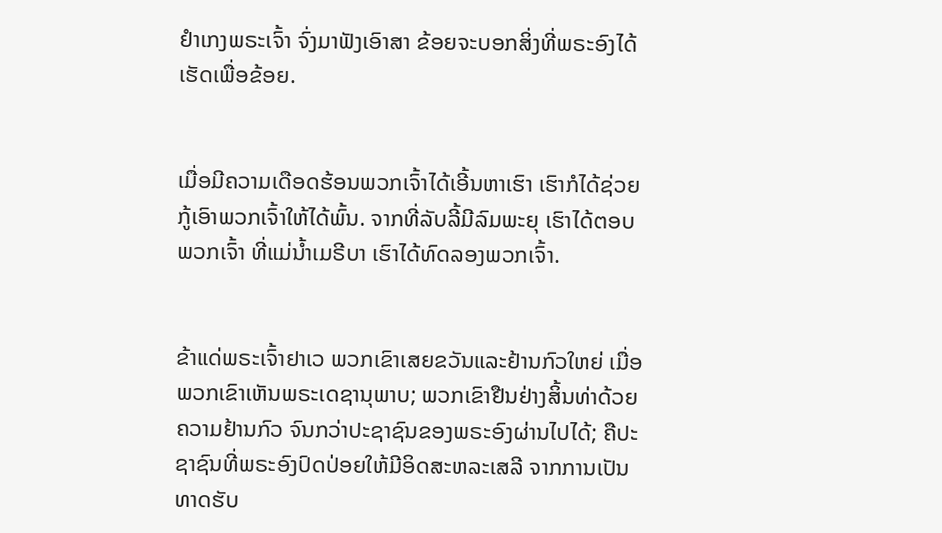ຢຳເກງພຣະເຈົ້າ ຈົ່ງມາຟັງເອົາສາ ຂ້ອຍຈະບອກສິ່ງທີ່ພຣະອົງໄດ້ເຮັດເພື່ອຂ້ອຍ.


ເມື່ອມີຄວາມເດືອດຮ້ອນພວກເຈົ້າໄດ້ເອີ້ນຫາເຮົາ ເຮົາກໍໄດ້ຊ່ວຍກູ້ເອົາພວກເຈົ້າໃຫ້ໄດ້ພົ້ນ. ຈາກທີ່ລັບລີ້ມີລົມພະຍຸ ເຮົາໄດ້ຕອບພວກເຈົ້າ ທີ່ແມ່ນໍ້າເມຣີບາ ເຮົາໄດ້ທົດລອງພວກເຈົ້າ.


ຂ້າແດ່ພຣະເຈົ້າຢາເວ ພວກເຂົາເສຍຂວັນແລະຢ້ານກົວໃຫຍ່ ເມື່ອພວກເຂົາເຫັນພຣະເດຊານຸພາບ; ພວກເຂົາຢືນຢ່າງສິ້ນທ່າດ້ວຍຄວາມຢ້ານກົວ ຈົນກວ່າປະຊາຊົນຂອງພຣະອົງຜ່ານໄປໄດ້; ຄືປະຊາຊົນທີ່ພຣະອົງປົດປ່ອຍໃຫ້ມີອິດສະຫລະເສລີ ຈາກການເປັນທາດຮັບ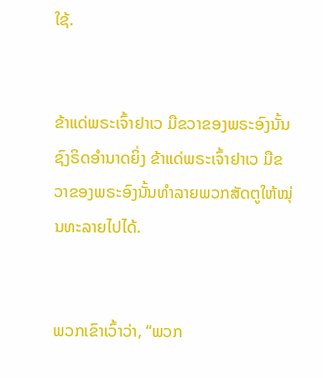ໃຊ້.


ຂ້າແດ່ພຣະເຈົ້າຢາເວ ມືຂວາຂອງພຣະອົງນັ້ນຊົງຣິດອຳນາດຍິ່ງ ຂ້າແດ່ພຣະເຈົ້າຢາເວ ມືຂວາຂອງພຣະອົງນັ້ນທຳລາຍພວກສັດຕູໃຫ້ໝຸ່ນທະລາຍໄປໄດ້.


ພວກເຂົາເວົ້າວ່າ, “ພວກ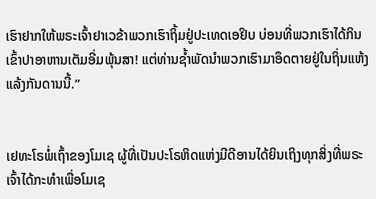ເຮົາຢາກໃຫ້ພຣະເຈົ້າຢາເວຂ້າພວກເຮົາຖິ້ມຢູ່ປະເທດເອຢິບ ບ່ອນທີ່ພວກເຮົາໄດ້ກິນເຂົ້າປາອາຫານເຕັມອີ່ມພຸ້ນສາ! ແຕ່ທ່ານຊໍ້າພັດນຳພວກເຮົາມາອຶດຕາຍຢູ່ໃນຖິ່ນແຫ້ງແລ້ງກັນດານນີ້.”


ເຢທະໂຣພໍ່ເຖົ້າຂອງໂມເຊ ຜູ້ທີ່ເປັນປະໂຣຫິດແຫ່ງມີດີອານໄດ້ຍິນເຖິງທຸກສິ່ງທີ່ພຣະເຈົ້າໄດ້ກະທຳເພື່ອໂມເຊ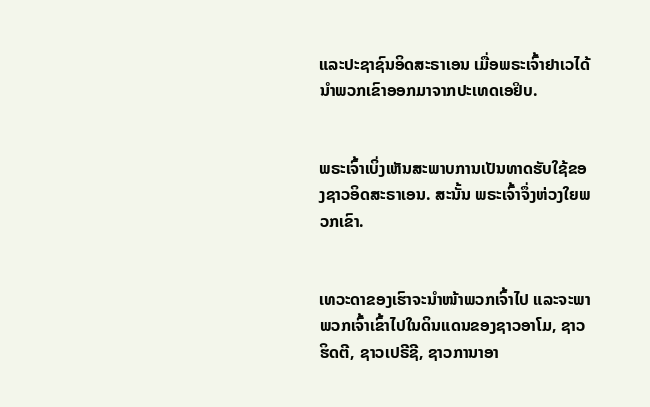ແລະປະຊາຊົນອິດສະຣາເອນ ເມື່ອພຣະເຈົ້າຢາເວໄດ້ນຳພວກເຂົາອອກມາຈາກປະເທດເອຢິບ.


ພຣະເຈົ້າເບິ່ງເຫັນສະພາບການເປັນທາດຮັບໃຊ້ຂອງຊາວອິດສະຣາເອນ. ສະນັ້ນ ພຣະເຈົ້າຈຶ່ງຫ່ວງໃຍພວກເຂົາ.


ເທວະດາຂອງເຮົາຈະນຳໜ້າພວກເຈົ້າໄປ ແລະຈະພາພວກເຈົ້າເຂົ້າໄປໃນດິນແດນຂອງຊາວອາໂມ, ຊາວຮິດຕີ, ຊາວເປຣີຊີ, ຊາວການາອາ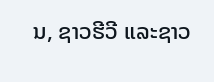ນ, ຊາວຮີວີ ແລະຊາວ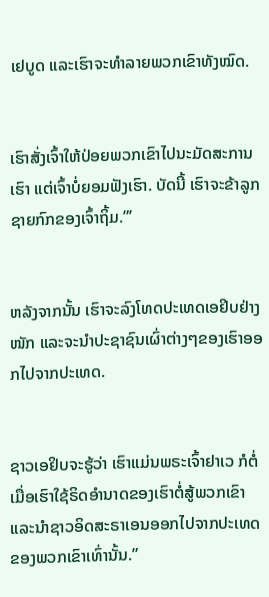ເຢບູດ ແລະເຮົາຈະທຳລາຍພວກເຂົາທັງໝົດ.


ເຮົາສັ່ງເຈົ້າໃຫ້ປ່ອຍພວກເຂົາໄປນະມັດສະການເຮົາ ແຕ່ເຈົ້າບໍ່ຍອມຟັງເຮົາ. ບັດນີ້ ເຮົາຈະຂ້າລູກຊາຍກົກຂອງເຈົ້າຖິ້ມ.”’


ຫລັງຈາກນັ້ນ ເຮົາຈະລົງໂທດປະເທດເອຢິບຢ່າງໜັກ ແລະຈະນຳປະຊາຊົນເຜົ່າຕ່າງໆຂອງເຮົາອອກໄປຈາກປະເທດ.


ຊາວເອຢິບຈະຮູ້ວ່າ ເຮົາແມ່ນພຣະເຈົ້າຢາເວ ກໍຕໍ່ເມື່ອເຮົາໃຊ້ຣິດອຳນາດຂອງເຮົາຕໍ່ສູ້ພວກເຂົາ ແລະນຳຊາວອິດສະຣາເອນອອກໄປຈາກປະເທດຂອງພວກເຂົາເທົ່ານັ້ນ.”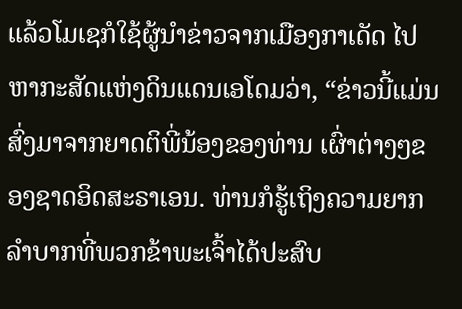ແລ້ວໂມເຊກໍໃຊ້ຜູ້ນຳຂ່າວຈາກເມືອງກາເດັດ ໄປຫາກະສັດແຫ່ງດິນແດນເອໂດມວ່າ, “ຂ່າວນີ້ແມ່ນສົ່ງມາຈາກຍາດຕິພີ່ນ້ອງຂອງທ່ານ ເຜົ່າຕ່າງໆຂອງຊາດອິດສະຣາເອນ. ທ່ານກໍຮູ້ເຖິງຄວາມຍາກລຳບາກທີ່ພວກຂ້າພະເຈົ້າໄດ້ປະສົບ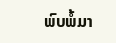ພົບພໍ້ມາ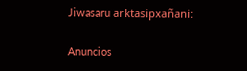Jiwasaru arktasipxañani:

Anuncios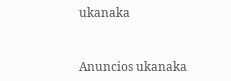ukanaka


Anuncios ukanaka